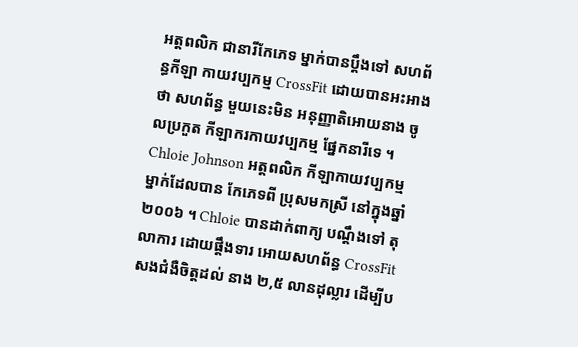អត្តពលិក ជានារីកែភេទ ម្នាក់បានប្តឹងទៅ សហព័ន្ធកីឡា កាយវប្បកម្ម CrossFit ដោយបានអះអាងថា សហព័ន្ធ មួយនេះមិន អនុញ្ញាតិអោយនាង ចូលប្រកួត កីឡាករកាយវប្បកម្ម ផ្នែកនារីទេ ។
Chloie Johnson អត្តពលិក កីឡាកាយវប្បកម្ម ម្នាក់ដែលបាន កែភេទពី ប្រុសមកស្រី នៅក្នុងឆ្នាំ ២០០៦ ។ Chloie បានដាក់ពាក្យ បណ្តឹងទៅ តុលាការ ដោយផ្តឹងទារ អោយសហព័ន្ធ CrossFit សងជំងឺចិត្តដល់ នាង ២,៥ លានដុល្លារ ដើម្បីប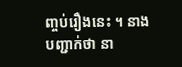ញ្ចប់រឿងនេះ ។ នាងបញ្ជាក់ថា នា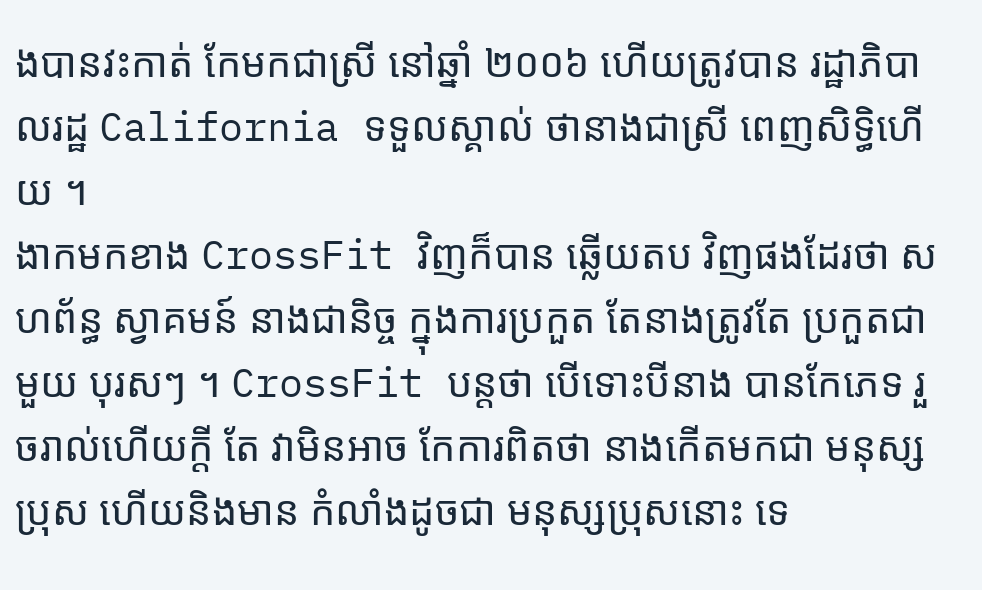ងបានវះកាត់ កែមកជាស្រី នៅឆ្នាំ ២០០៦ ហើយត្រូវបាន រដ្ឋាភិបាលរដ្ឋ California ទទួលស្គាល់ ថានាងជាស្រី ពេញសិទ្ធិហើយ ។
ងាកមកខាង CrossFit វិញក៏បាន ឆ្លើយតប វិញផងដែរថា សហព័ន្ធ ស្វាគមន៍ នាងជានិច្ច ក្នុងការប្រកួត តែនាងត្រូវតែ ប្រកួតជាមួយ បុរសៗ ។ CrossFit បន្តថា បើទោះបីនាង បានកែភេទ រួចរាល់ហើយក្តី តែ វាមិនអាច កែការពិតថា នាងកើតមកជា មនុស្សប្រុស ហើយនិងមាន កំលាំងដូចជា មនុស្សប្រុសនោះ ទេ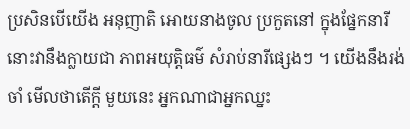ប្រសិនបើយើង អនុញាតិ អោយនាងចូល ប្រកួតនៅ ក្នុងផ្នែកនារី នោះវានឹងក្លាយជា ភាពអយុត្តិធម៌ សំរាប់នារីផ្សេងៗ ។ យើងនឹងរង់ចាំ មើលថាតើក្តី មួយនេះ អ្នកណាជាអ្នកឈ្នះ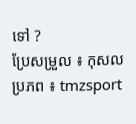ទៅ ?
ប្រែសម្រួល ៖ កុសល
ប្រភព ៖ tmzsport